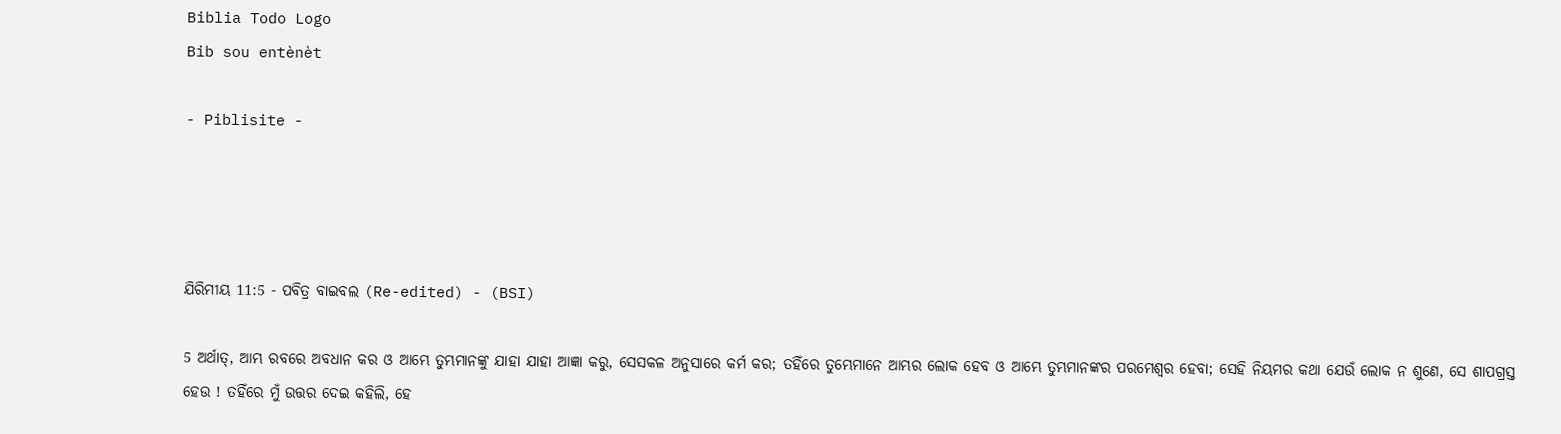Biblia Todo Logo
Bib sou entènèt

- Piblisite -




ଯିରିମୀୟ 11:5 - ପବିତ୍ର ବାଇବଲ (Re-edited) - (BSI)

5 ଅର୍ଥାତ୍, ଆମ୍ଭ ରବରେ ଅବଧାନ କର ଓ ଆମ୍ଭେ ତୁମ୍ଭମାନଙ୍କୁ ଯାହା ଯାହା ଆଜ୍ଞା କରୁ, ସେସକଳ ଅନୁସାରେ କର୍ମ କର; ତହିଁରେ ତୁମ୍ଭେମାନେ ଆମ୍ଭର ଲୋକ ହେବ ଓ ଆମ୍ଭେ ତୁମ୍ଭମାନଙ୍କର ପରମେଶ୍ଵର ହେବା; ସେହି ନିୟମର କଥା ଯେଉଁ ଲୋକ ନ ଶୁଣେ, ସେ ଶାପଗ୍ରସ୍ତ ହେଉ ! ତହିଁରେ ମୁଁ ଉତ୍ତର ଦେଇ କହିଲି, ହେ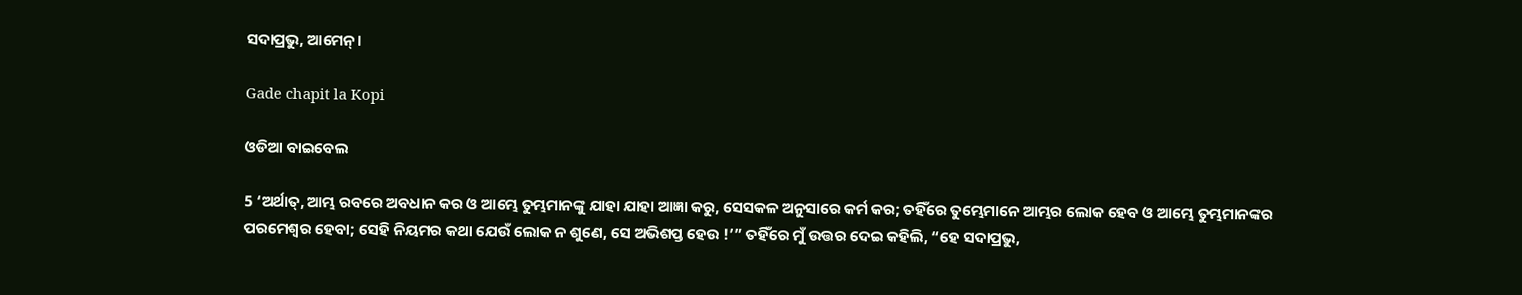ସଦାପ୍ରଭୁ, ଆମେନ୍।

Gade chapit la Kopi

ଓଡିଆ ବାଇବେଲ

5 ‘ଅର୍ଥାତ୍‍, ଆମ୍ଭ ରବରେ ଅବଧାନ କର ଓ ଆମ୍ଭେ ତୁମ୍ଭମାନଙ୍କୁ ଯାହା ଯାହା ଆଜ୍ଞା କରୁ, ସେସକଳ ଅନୁସାରେ କର୍ମ କର; ତହିଁରେ ତୁମ୍ଭେମାନେ ଆମ୍ଭର ଲୋକ ହେବ ଓ ଆମ୍ଭେ ତୁମ୍ଭମାନଙ୍କର ପରମେଶ୍ୱର ହେବା; ସେହି ନିୟମର କଥା ଯେଉଁ ଲୋକ ନ ଶୁଣେ, ସେ ଅଭିଶପ୍ତ ହେଉ !’” ତହିଁରେ ମୁଁ ଉତ୍ତର ଦେଇ କହିଲି, “ହେ ସଦାପ୍ରଭୁ,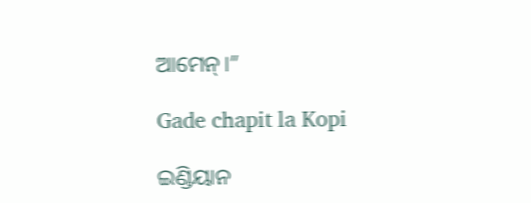ଆମେନ୍‍।”

Gade chapit la Kopi

ଇଣ୍ଡିୟାନ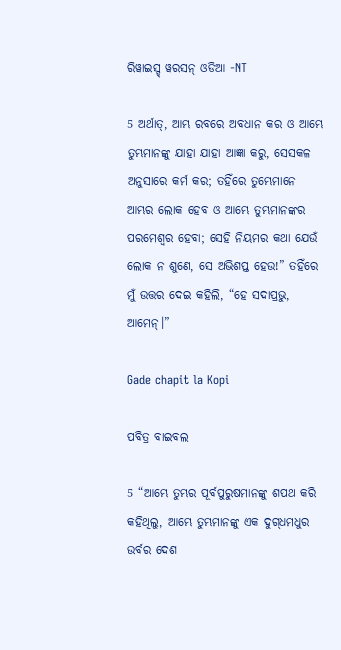ରିୱାଇସ୍ଡ୍ ୱରସନ୍ ଓଡିଆ -NT

5 ଅର୍ଥାତ୍‍, ଆମ୍ଭ ରବରେ ଅବଧାନ କର ଓ ଆମ୍ଭେ ତୁମ୍ଭମାନଙ୍କୁ ଯାହା ଯାହା ଆଜ୍ଞା କରୁ, ସେସକଳ ଅନୁସାରେ କର୍ମ କର; ତହିଁରେ ତୁମ୍ଭେମାନେ ଆମ୍ଭର ଲୋକ ହେବ ଓ ଆମ୍ଭେ ତୁମ୍ଭମାନଙ୍କର ପରମେଶ୍ୱର ହେବା; ସେହି ନିୟମର କଥା ଯେଉଁ ଲୋକ ନ ଶୁଣେ, ସେ ଅଭିଶପ୍ତ ହେଉ!” ତହିଁରେ ମୁଁ ଉତ୍ତର ଦେଇ କହିଲି, “ହେ ସଦାପ୍ରଭୁ, ଆମେନ୍‍।”

Gade chapit la Kopi

ପବିତ୍ର ବାଇବଲ

5 “ଆମ୍ଭେ ତୁମ୍ଭର ପୂର୍ବପୁରୁଷମାନଙ୍କୁ ଶପଥ କରି କହିଥିଲୁ, ଆମ୍ଭେ ତୁମ୍ଭମାନଙ୍କୁ ଏକ ଦୁ‌ଗ୍‌ଧମଧୁର ଉର୍ବର ଦେଶ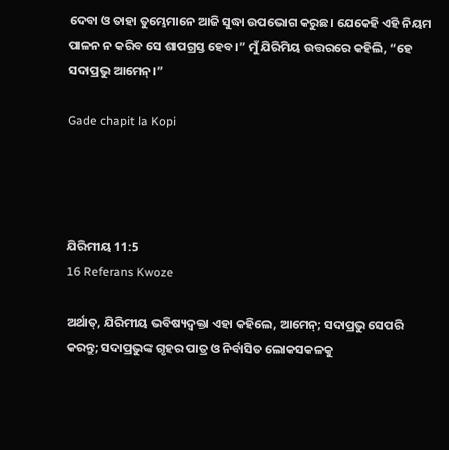ଦେବା ଓ ତାହା ତୁମ୍ଭେମାନେ ଆଜି ସୁଦ୍ଧା ଉପଭୋଗ କରୁଛ। ଯେକେହି ଏହି ନିୟମ ପାଳନ ନ କରିବ ସେ ଶାପଗ୍ରସ୍ତ ହେବ।” ମୁଁ ଯିରିମିୟ ଉତ୍ତରରେ କହିଲି, “ହେ ସଦାପ୍ରଭୁ ଆମେନ୍।”

Gade chapit la Kopi




ଯିରିମୀୟ 11:5
16 Referans Kwoze

ଅର୍ଥାତ୍, ଯିରିମୀୟ ଭବିଷ୍ୟଦ୍ବକ୍ତା ଏହା କହିଲେ, ଆମେନ୍; ସଦାପ୍ରଭୁ ସେପରି କରନ୍ତୁ; ସଦାପ୍ରଭୁଙ୍କ ଗୃହର ପାତ୍ର ଓ ନିର୍ବାସିତ ଲୋକସକଳକୁ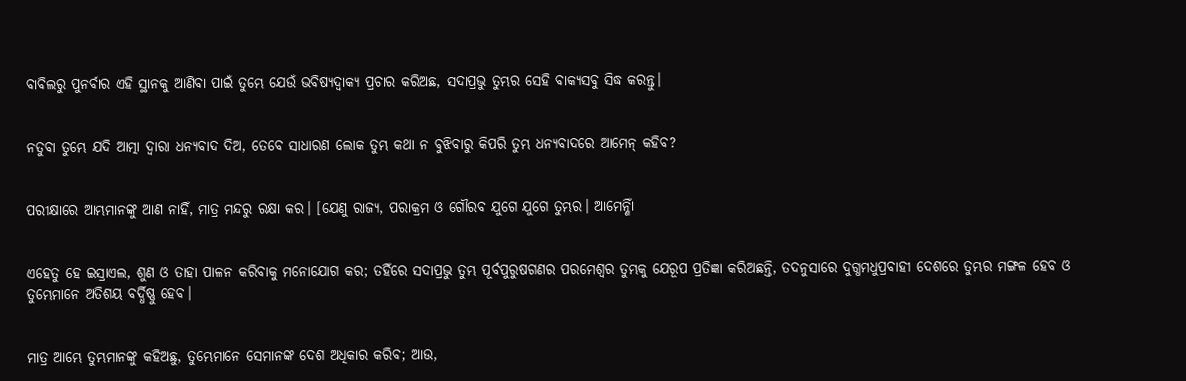ବାବିଲରୁ ପୁନର୍ବାର ଏହି ସ୍ଥାନକୁ ଆଣିବା ପାଇଁ ତୁମ୍ଭେ ଯେଉଁ ଭବିଷ୍ୟଦ୍ବାକ୍ୟ ପ୍ରଚାର କରିଅଛ, ସଦାପ୍ରଭୁ ତୁମ୍ଭର ସେହି ବାକ୍ୟସବୁ ସିଦ୍ଧ କରନ୍ତୁ।


ନତୁବା ତୁମ୍ଭେ ଯଦି ଆତ୍ମା ଦ୍ଵାରା ଧନ୍ୟବାଦ ଦିଅ, ତେବେ ସାଧାରଣ ଲୋକ ତୁମ୍ଭ କଥା ନ ବୁଝିବାରୁ କିପରି ତୁମ୍ଭ ଧନ୍ୟବାଦରେ ଆମେନ୍ କହିବ?


ପରୀକ୍ଷାରେ ଆମ୍ଭମାନଙ୍କୁ ଆଣ ନାହିଁ, ମାତ୍ର ମନ୍ଦରୁ ରକ୍ଷା କର। [ଯେଣୁ ରାଜ୍ୟ, ପରାକ୍ରମ ଓ ଗୌରବ ଯୁଗେ ଯୁଗେ ତୁମ୍ଭର। ଆମେନ୍ଣାିଁ


ଏହେତୁ ହେ ଇସ୍ରାଏଲ, ଶୁଣ ଓ ତାହା ପାଳନ କରିବାକୁ ମନୋଯୋଗ କର; ତହିଁରେ ସଦାପ୍ରଭୁ ତୁମ୍ଭ ପୂର୍ବପୁରୁଷଗଣର ପରମେଶ୍ଵର ତୁମ୍ଭକୁ ଯେରୂପ ପ୍ରତିଜ୍ଞା କରିଅଛନ୍ତି, ତଦନୁସାରେ ଦୁଗ୍ଧମଧୁପ୍ରବାହୀ ଦେଶରେ ତୁମ୍ଭର ମଙ୍ଗଳ ହେବ ଓ ତୁମ୍ଭେମାନେ ଅତିଶୟ ବର୍ଦ୍ଧିଷ୍ଣୁ ହେବ।


ମାତ୍ର ଆମ୍ଭେ ତୁମ୍ଭମାନଙ୍କୁ କହିଅଛୁ, ତୁମ୍ଭେମାନେ ସେମାନଙ୍କ ଦେଶ ଅଧିକାର କରିବ; ଆଉ,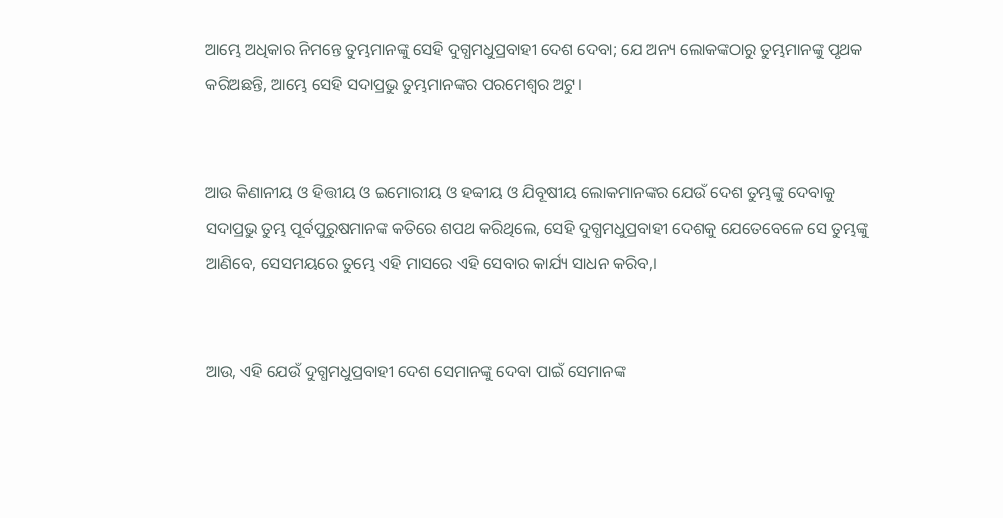ଆମ୍ଭେ ଅଧିକାର ନିମନ୍ତେ ତୁମ୍ଭମାନଙ୍କୁ ସେହି ଦୁଗ୍ଧମଧୁପ୍ରବାହୀ ଦେଶ ଦେବା; ଯେ ଅନ୍ୟ ଲୋକଙ୍କଠାରୁ ତୁମ୍ଭମାନଙ୍କୁ ପୃଥକ କରିଅଛନ୍ତି, ଆମ୍ଭେ ସେହି ସଦାପ୍ରଭୁ ତୁମ୍ଭମାନଙ୍କର ପରମେଶ୍ଵର ଅଟୁ।


ଆଉ କିଣାନୀୟ ଓ ହିତ୍ତୀୟ ଓ ଇମୋରୀୟ ଓ ହବ୍ବୀୟ ଓ ଯିବୂଷୀୟ ଲୋକମାନଙ୍କର ଯେଉଁ ଦେଶ ତୁମ୍ଭଙ୍କୁ ଦେବାକୁ ସଦାପ୍ରଭୁ ତୁମ୍ଭ ପୂର୍ବପୁରୁଷମାନଙ୍କ କତିରେ ଶପଥ କରିଥିଲେ, ସେହି ଦୁଗ୍ଧମଧୁପ୍ରବାହୀ ଦେଶକୁ ଯେତେବେଳେ ସେ ତୁମ୍ଭଙ୍କୁ ଆଣିବେ, ସେସମୟରେ ତୁମ୍ଭେ ଏହି ମାସରେ ଏହି ସେବାର କାର୍ଯ୍ୟ ସାଧନ କରିବ,।


ଆଉ, ଏହି ଯେଉଁ ଦୁଗ୍ଧମଧୁପ୍ରବାହୀ ଦେଶ ସେମାନଙ୍କୁ ଦେବା ପାଇଁ ସେମାନଙ୍କ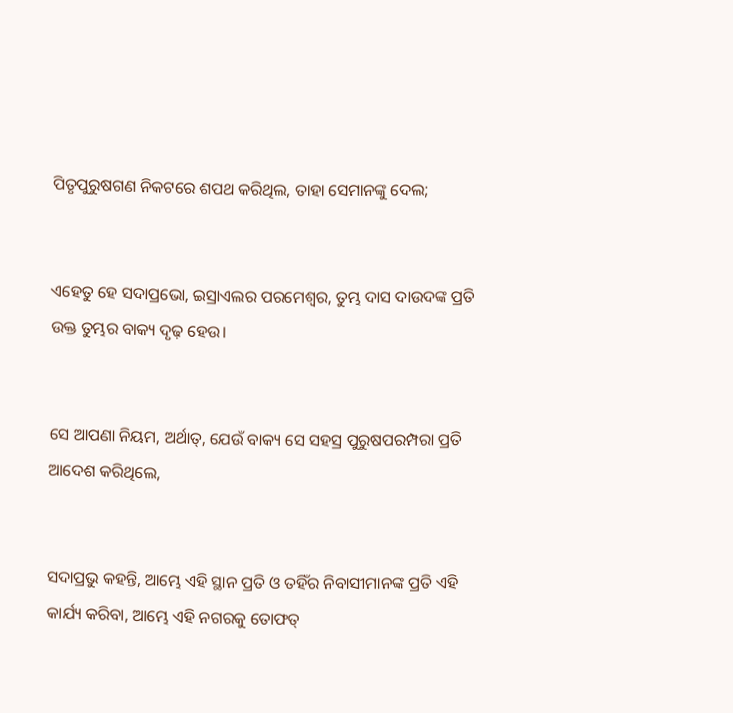ପିତୃପୁରୁଷଗଣ ନିକଟରେ ଶପଥ କରିଥିଲ, ତାହା ସେମାନଙ୍କୁ ଦେଲ;


ଏହେତୁ ହେ ସଦାପ୍ରଭୋ, ଇସ୍ରାଏଲର ପରମେଶ୍ଵର, ତୁମ୍ଭ ଦାସ ଦାଉଦଙ୍କ ପ୍ରତି ଉକ୍ତ ତୁମ୍ଭର ବାକ୍ୟ ଦୃଢ଼ ହେଉ।


ସେ ଆପଣା ନିୟମ, ଅର୍ଥାତ୍, ଯେଉଁ ବାକ୍ୟ ସେ ସହସ୍ର ପୁରୁଷପରମ୍ପରା ପ୍ରତି ଆଦେଶ କରିଥିଲେ,


ସଦାପ୍ରଭୁ କହନ୍ତି, ଆମ୍ଭେ ଏହି ସ୍ଥାନ ପ୍ରତି ଓ ତହିଁର ନିବାସୀମାନଙ୍କ ପ୍ରତି ଏହି କାର୍ଯ୍ୟ କରିବା, ଆମ୍ଭେ ଏହି ନଗରକୁ ତୋଫତ୍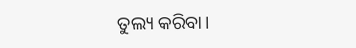ତୁଲ୍ୟ କରିବା।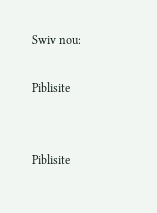Swiv nou:

Piblisite


Piblisite